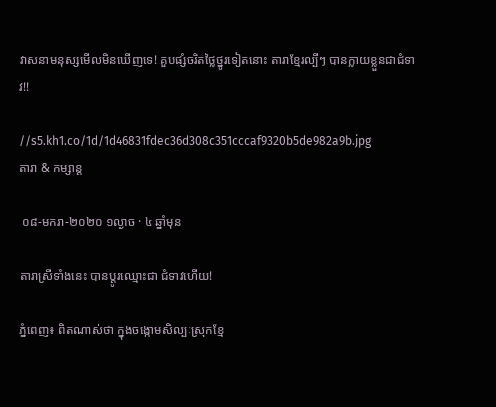វាសនាមនុស្សមើលមិនឃើញទេ! គួបផ្សំចរិតថ្លៃថ្នូរទៀតនោះ តារាខ្មែរល្បីៗ បានក្លាយខ្លួនជាជំទាវ!!

//s5.kh1.co/1d/1d46831fdec36d308c351cccaf9320b5de982a9b.jpg
តារា & កម្សាន្ដ

 ០៨-មករា-២០២០ ១ល្ងាច · ៤ ឆ្នាំមុន

តារាស្រីទាំងនេះ បានប្ដូរឈ្មោះជា ជំទាវហើយ!

ភ្នំពេញ៖ ពិតណាស់ថា ក្នុងចង្កោមសិល្បៈស្រុកខ្មែ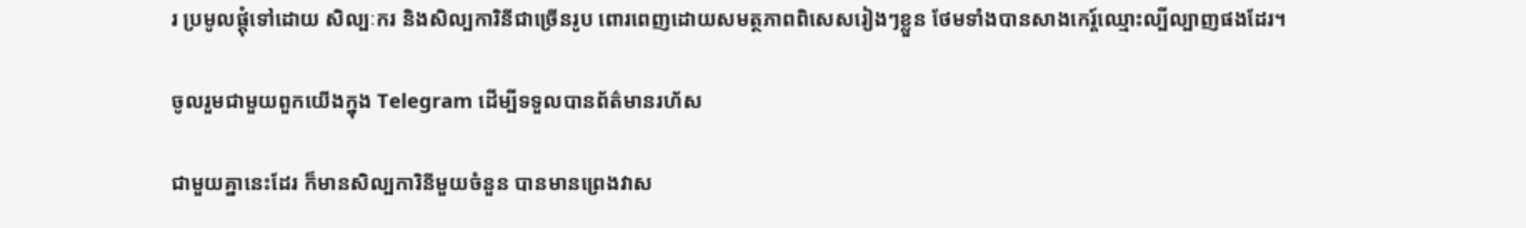រ ប្រមូលផ្ដុំទៅដោយ សិល្បៈករ និងសិល្បការិនីជាច្រើនរូប ពោរពេញដោយសមត្ថភាពពិសេសរៀងៗខ្លួន ថែមទាំងបានសាងកេរ្ត៍ឈ្មោះល្បីល្បាញផងដែរ។

ចូលរួមជាមួយពួកយើងក្នុង Telegram ដើម្បីទទួលបានព័ត៌មានរហ័ស

ជាមួយគ្នានេះដែរ ក៏មានសិល្បការិនីមួយចំនួន បានមានព្រេងវាស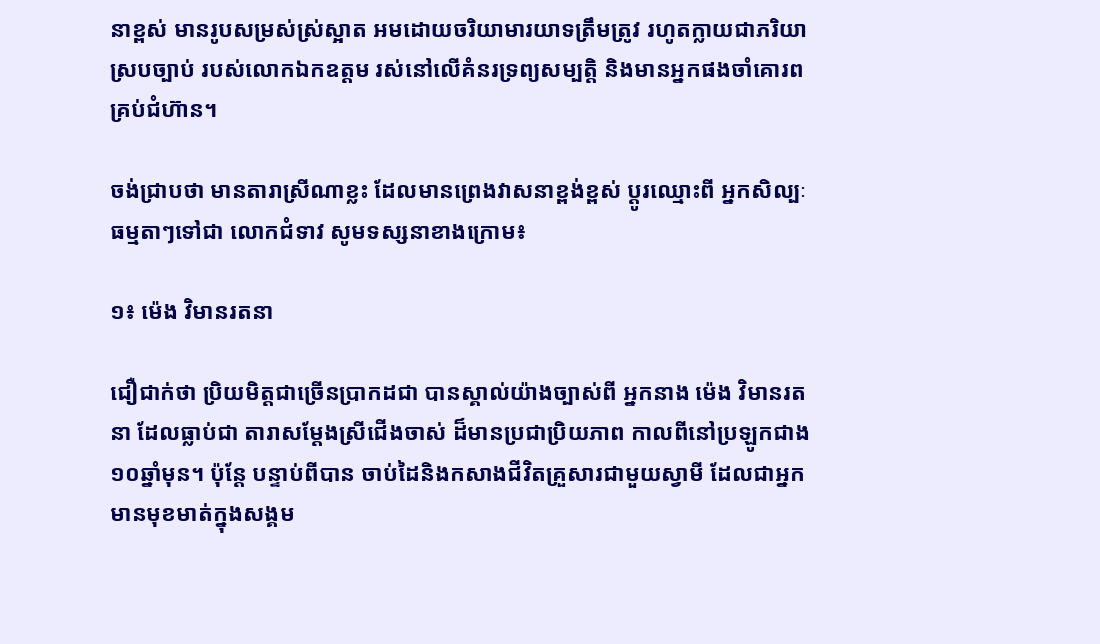នាខ្ពស់ មានរូបសម្រស់ស្រ់ស្អាត អមដោយចរិយាមារយាទត្រឹមត្រូវ រហូតក្លាយជាភរិយាស្របច្បាប់ របស់លោកឯកឧត្ដម រស់នៅលើគំនរទ្រព្យសម្បត្តិ និងមានអ្នកផងចាំគោរពគ្រប់ជំហ៊ាន។

ចង់ជ្រាបថា មានតារាស្រីណាខ្លះ ដែលមានព្រេងវាសនាខ្ពង់ខ្ពស់ ប្ដូរឈ្មោះពី អ្នកសិល្បៈធម្មតាៗទៅជា លោកជំទាវ សូមទស្សនាខាងក្រោម៖

១៖ ម៉េង វិមានរតនា

ជឿជាក់ថា ប្រិយមិត្តជាច្រើនប្រាកដជា បានស្គាល់យ៉ាងច្បាស់ពី អ្នកនាង ម៉េង វិមានរតនា ដែលធ្លាប់ជា តារាសម្ដែងស្រីជើងចាស់ ដ៏មានប្រជាប្រិយភាព កាលពីនៅប្រឡូកជាង១០ឆ្នាំមុន។ ប៉ុន្តែ បន្ទាប់ពីបាន ចាប់ដៃនិងកសាងជីវិតគ្រួសារជាមួយស្វាមី ដែលជាអ្នកមានមុខមាត់ក្នុងសង្គម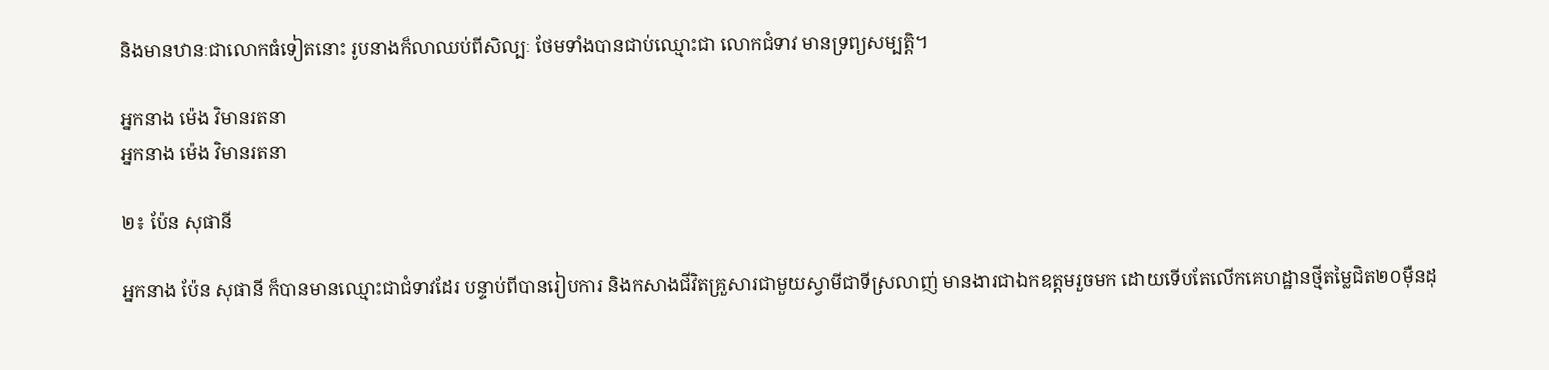និងមានឋានៈជាលោកធំទៀតនោះ រូបនាងក៏លាឈប់ពីសិល្បៈ ថែមទាំងបានជាប់ឈ្មោះជា លោកជំទាវ មានទ្រព្យសម្បត្តិ។

អ្នកនាង ម៉េង វិមានរតនា
អ្នកនាង ម៉េង វិមានរតនា

២៖ ប៉ែន សុផានី

អ្នកនាង ប៉ែន សុផានី ក៏បានមានឈ្មោះជាជំទាវដែរ បន្ទាប់ពីបានរៀបការ និងកសាងជីវិតគ្រួសារជាមួយស្វាមីជាទីស្រលាញ់ មានងារជាឯកឧត្ដមរួចមក ដោយទើបតែលើកគេហដ្ឋានថ្មីតម្លៃជិត២០ម៉ឺនដុ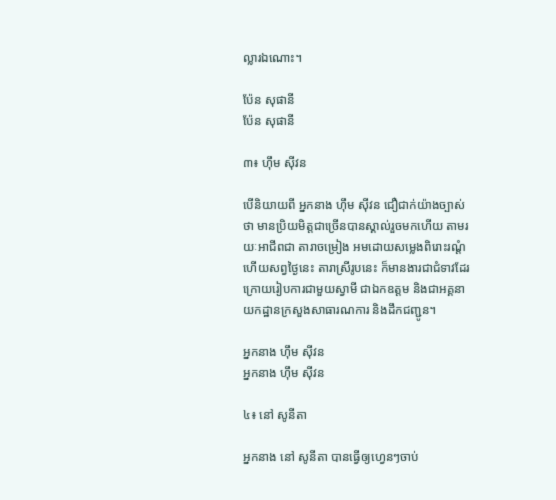ល្លារឯណោះ។

ប៉ែន សុផានី
ប៉ែន សុផានី

៣៖ ហ៊ឹម ស៊ីវន

បើនិយាយពី អ្នកនាង ហ៊ឹម ស៊ីវន ជឿជាក់យ៉ាងច្បាស់ថា មានប្រិយមិត្តជាច្រើនបានស្គាល់រួចមកហើយ តាមរយៈអាជីពជា តារាចម្រៀង អមដោយសម្លេងពិរោះរណ្ដំ ហើយសព្វថ្ងៃនេះ តារាស្រីរូបនេះ ក៏មានងារជាជំទាវដែរ ក្រោយរៀបការជាមួយស្វាមី ជាឯកឧត្ដម និងជាអគ្គនាយកដ្ឋានក្រសួងសាធារណការ និងដឹកជញ្ជូន។

អ្នកនាង ហ៊ឹម ស៊ីវន
អ្នកនាង ហ៊ឹម ស៊ីវន

៤៖ នៅ សូនីតា

អ្នកនាង នៅ សូនីតា បានធ្វើឲ្យហ្វេនៗចាប់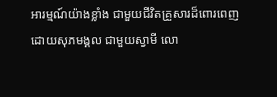អារម្មណ៍យ៉ាងខ្លាំង ជាមួយជីវិតគ្រួសារដ៏ពោរពេញដោយសុភមង្គល ជាមួយស្វាមី លោ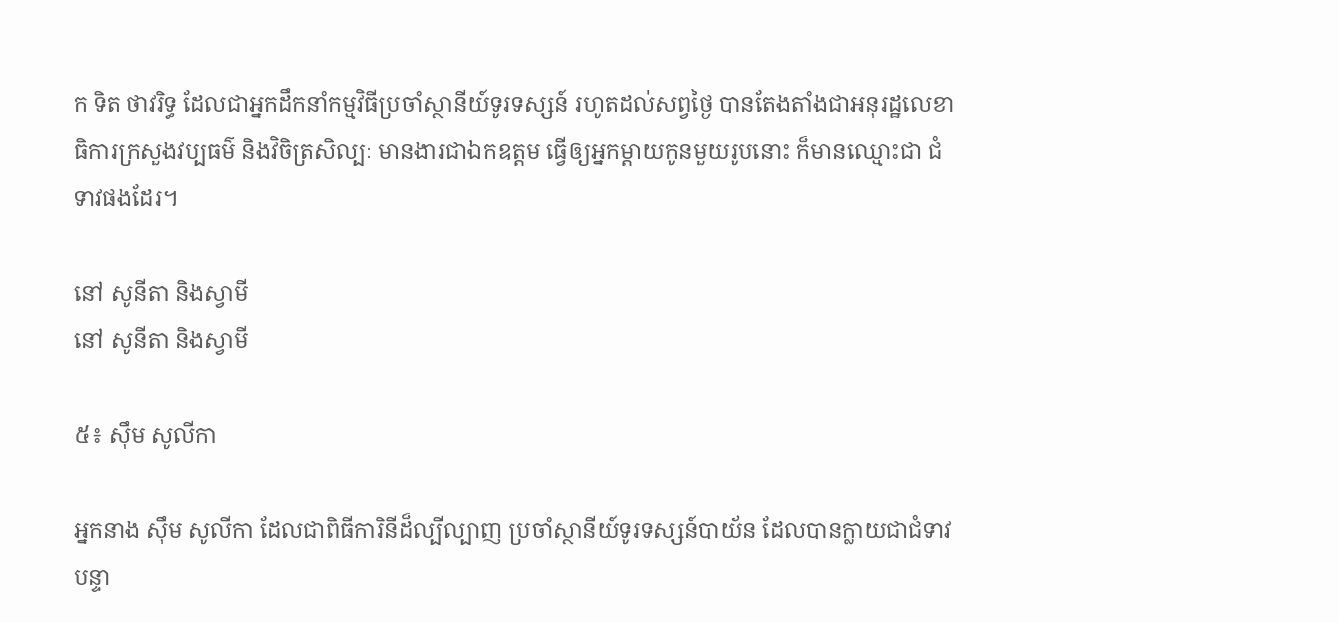ក ទិត ថាវរិទ្ធ ដែលជាអ្នកដឹកនាំកម្មវិធីប្រចាំស្ថានីយ៍ទូរទស្សន៍ រហូតដល់សព្វថ្ងៃ បានតែងតាំងជាអនុរដ្ឋលេខាធិការក្រសួងវប្បធម៌ និងវិចិត្រសិល្បៈ មានងារជាឯកឧត្ដម ធ្វើឲ្យអ្នកម្ដាយកូនមួយរូបនោះ ក៏មានឈ្មោះជា ជំទាវផងដែរ។

នៅ សូនីតា និងស្វាមី
នៅ សូនីតា និងស្វាមី

៥៖ ស៊ឹម សូលីកា

អ្នកនាង ស៊ឹម សូលីកា ដែលជាពិធីការិនីដ៏ល្បីល្បាញ ប្រចាំស្ថានីយ៍ទូរទស្សន៍បាយ័ន ដែលបានក្លាយជាជំទាវ បន្ទា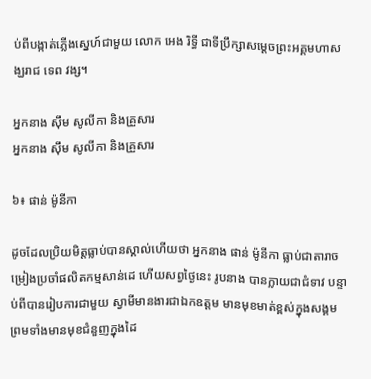ប់ពីបង្កាត់ភ្លើងស្នេហ៍ជាមួយ លោក អេង រិទ្ធី ជាទីប្រឹក្សាសម្ដេចព្រះអគ្គមហាសង្ឃរាជ ទេព វង្ស។

អ្នកនាង ស៊ឹម សូលីកា និងគ្រួសារ
អ្នកនាង ស៊ឹម សូលីកា និងគ្រួសារ

៦៖ ផាន់ ម៉ូនីកា

ដូចដែលប្រិយមិត្តធ្លាប់បានស្គាល់ហើយថា អ្នកនាង ផាន់ ម៉ូនីកា ធ្លាប់ជាតារាចម្រៀងប្រចាំផលិតកម្មសាន់ដេ ហើយសព្វថ្ងៃនេះ រូបនាង បានក្លាយជាជំទាវ បន្ទាប់ពីបានរៀបការជាមួយ ស្វាមីមានងារជាឯកឧត្ដម មានមុខមាត់ខ្ពស់ក្នុងសង្គម ព្រមទាំងមានមុខជំនួញក្នុងដៃ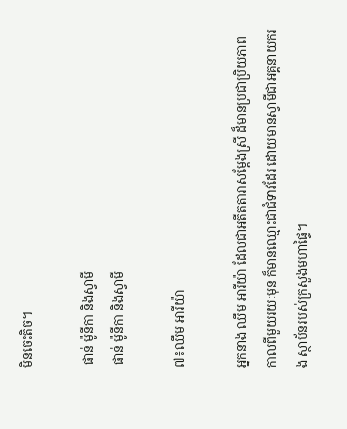មិនចេះតិច។

 ផាន់ ម៉ូនីកា និងស្វាមី
 ផាន់ ម៉ូនីកា និងស្វាមី

៧៖ឈឹម អារីយ៉ា

អ្នកនាង ឈឹម អារីយ៉ា ដែលជាអតីតតារាសម្ដែងស្រី ដ៏មានប្រជាប្រិយភាព កាលពីមួយរយៈមុន ក៏មានឈ្មោះជាជំទាវដែរ ដោយមានស្វាមីជាអគ្គនាយករង ស្ថាប័នរបស់ក្រសួងមហាផ្ទៃ។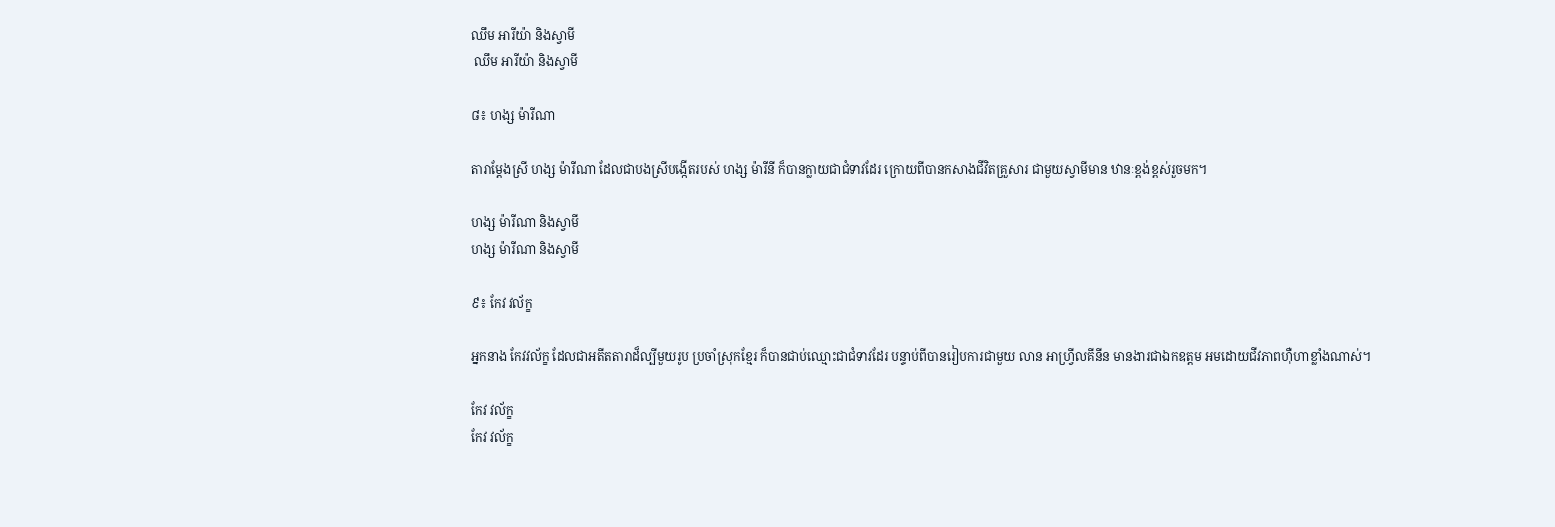ឈឹម អារីយ៉ា និងស្វាមី
 ឈឹម អារីយ៉ា និងស្វាមី

៨៖ ហង្ស ម៉ារីណា

តារាម្ដែងស្រី ហង្ស ម៉ារីណា ដែលជាបងស្រីបង្កើតរបស់ ហង្ស ម៉ារីនី ក៏បានក្លាយជាជំទាវដែរ ក្រោយពីបានកសាងជីវិតគ្រួសារ ជាមួយស្វាមីមាន ឋានៈខ្ពង់ខ្ពស់រួចមក។

ហង្ស ម៉ារីណា និងស្វាមី
ហង្ស ម៉ារីណា និងស្វាមី

៩៖ កែវ វល័ក្ខ

អ្នកនាង កែវវល័ក្ខ ដែលជាអតីតតារាដ៏ល្បីមួយរូប ប្រចាំស្រុកខ្មែរ ក៏បានជាប់ឈ្មោះជាជំទាវដែរ បន្ទាប់ពីបានរៀបការជាមួយ លាន អាហ្វ្រីលគីនីន មានងារជាឯកឧត្ដម អមដោយជីវភាពហ៊ឺហាខ្លាំងណាស់។

កែវ វល័ក្ខ
កែវ វល័ក្ខ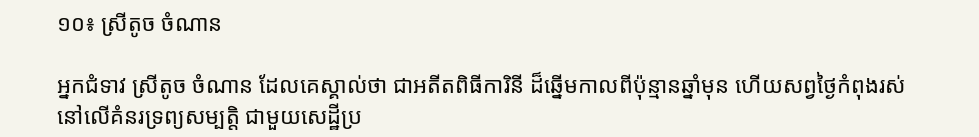១០៖ ស្រីតូច ចំណាន

អ្នកជំទាវ ស្រីតូច ចំណាន ដែលគេស្គាល់ថា ជាអតីតពិធីការិនី ដ៏ឆ្នើមកាលពីប៉ុន្មានឆ្នាំមុន ហើយសព្វថ្ងៃកំពុងរស់នៅលើគំនរទ្រព្យសម្បត្តិ ជាមួយសេដ្ឋីប្រ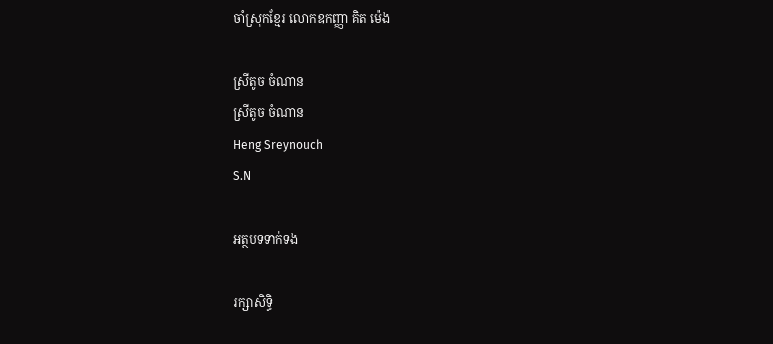ចាំស្រុកខ្មែរ លោកឧកញ្ញា គិត ម៉េង

ស្រីតូច ចំណាន
ស្រីតូច ចំណាន
Heng Sreynouch
S.N

អត្ថបទទាក់ទង

រក្សាសិទ្ធិ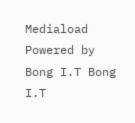Mediaload
Powered by Bong I.T Bong I.T